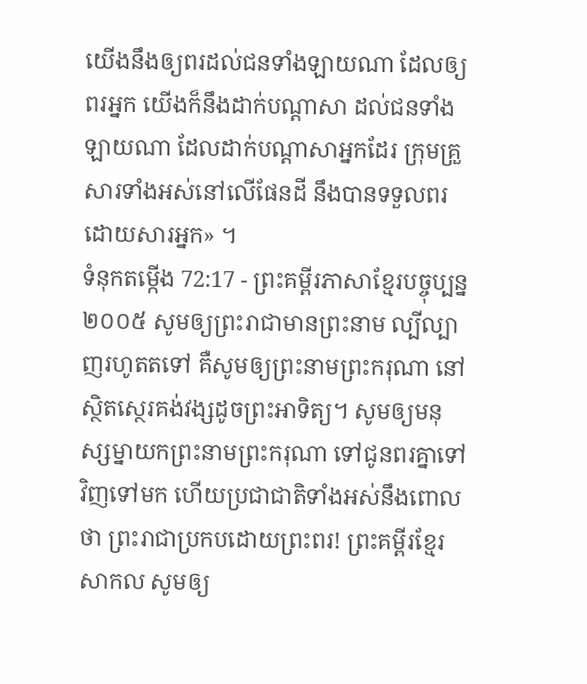យើងនឹងឲ្យពរដល់ជនទាំងឡាយណា ដែលឲ្យពរអ្នក យើងក៏នឹងដាក់បណ្ដាសា ដល់ជនទាំងឡាយណា ដែលដាក់បណ្ដាសាអ្នកដែរ ក្រុមគ្រួសារទាំងអស់នៅលើផែនដី នឹងបានទទួលពរដោយសារអ្នក» ។
ទំនុកតម្កើង 72:17 - ព្រះគម្ពីរភាសាខ្មែរបច្ចុប្បន្ន ២០០៥ សូមឲ្យព្រះរាជាមានព្រះនាម ល្បីល្បាញរហូតតទៅ គឺសូមឲ្យព្រះនាមព្រះករុណា នៅស្ថិតស្ថេរគង់វង្សដូចព្រះអាទិត្យ។ សូមឲ្យមនុស្សម្នាយកព្រះនាមព្រះករុណា ទៅជូនពរគ្នាទៅវិញទៅមក ហើយប្រជាជាតិទាំងអស់នឹងពោលថា ព្រះរាជាប្រកបដោយព្រះពរ! ព្រះគម្ពីរខ្មែរសាកល សូមឲ្យ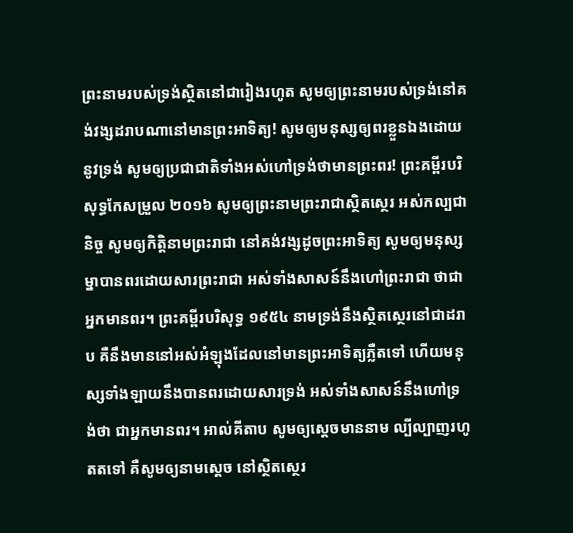ព្រះនាមរបស់ទ្រង់ស្ថិតនៅជារៀងរហូត សូមឲ្យព្រះនាមរបស់ទ្រង់នៅគង់វង្សដរាបណានៅមានព្រះអាទិត្យ! សូមឲ្យមនុស្សឲ្យពរខ្លួនឯងដោយនូវទ្រង់ សូមឲ្យប្រជាជាតិទាំងអស់ហៅទ្រង់ថាមានព្រះពរ! ព្រះគម្ពីរបរិសុទ្ធកែសម្រួល ២០១៦ សូមឲ្យព្រះនាមព្រះរាជាស្ថិតស្ថេរ អស់កល្បជានិច្ច សូមឲ្យកិត្តិនាមព្រះរាជា នៅគង់វង្សដូចព្រះអាទិត្យ សូមឲ្យមនុស្សម្នាបានពរដោយសារព្រះរាជា អស់ទាំងសាសន៍នឹងហៅព្រះរាជា ថាជាអ្នកមានពរ។ ព្រះគម្ពីរបរិសុទ្ធ ១៩៥៤ នាមទ្រង់នឹងស្ថិតស្ថេរនៅជាដរាប គឺនឹងមាននៅអស់អំឡុងដែលនៅមានព្រះអាទិត្យភ្លឺតទៅ ហើយមនុស្សទាំងឡាយនឹងបានពរដោយសារទ្រង់ អស់ទាំងសាសន៍នឹងហៅទ្រង់ថា ជាអ្នកមានពរ។ អាល់គីតាប សូមឲ្យស្តេចមាននាម ល្បីល្បាញរហូតតទៅ គឺសូមឲ្យនាមស្តេច នៅស្ថិតស្ថេរ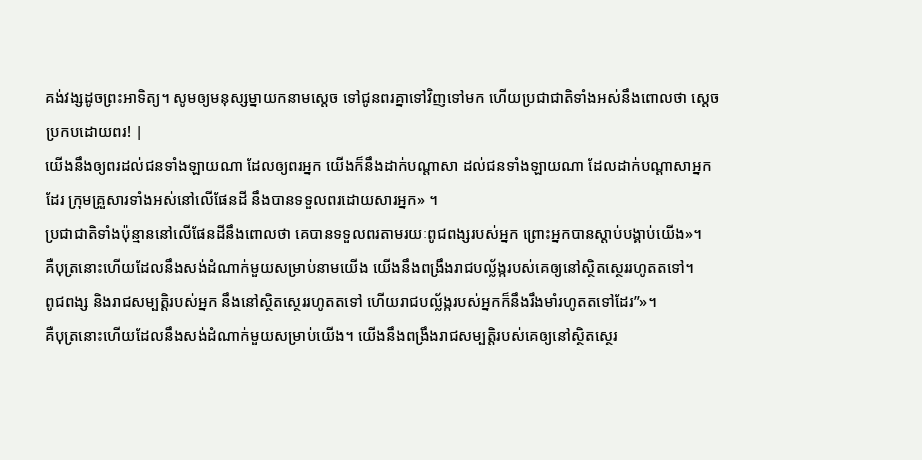គង់វង្សដូចព្រះអាទិត្យ។ សូមឲ្យមនុស្សម្នាយកនាមស្តេច ទៅជូនពរគ្នាទៅវិញទៅមក ហើយប្រជាជាតិទាំងអស់នឹងពោលថា ស្តេចប្រកបដោយពរ! |
យើងនឹងឲ្យពរដល់ជនទាំងឡាយណា ដែលឲ្យពរអ្នក យើងក៏នឹងដាក់បណ្ដាសា ដល់ជនទាំងឡាយណា ដែលដាក់បណ្ដាសាអ្នកដែរ ក្រុមគ្រួសារទាំងអស់នៅលើផែនដី នឹងបានទទួលពរដោយសារអ្នក» ។
ប្រជាជាតិទាំងប៉ុន្មាននៅលើផែនដីនឹងពោលថា គេបានទទួលពរតាមរយៈពូជពង្សរបស់អ្នក ព្រោះអ្នកបានស្ដាប់បង្គាប់យើង»។
គឺបុត្រនោះហើយដែលនឹងសង់ដំណាក់មួយសម្រាប់នាមយើង យើងនឹងពង្រឹងរាជបល្ល័ង្ករបស់គេឲ្យនៅស្ថិតស្ថេររហូតតទៅ។
ពូជពង្ស និងរាជសម្បត្តិរបស់អ្នក នឹងនៅស្ថិតស្ថេររហូតតទៅ ហើយរាជបល្ល័ង្ករបស់អ្នកក៏នឹងរឹងមាំរហូតតទៅដែរ”»។
គឺបុត្រនោះហើយដែលនឹងសង់ដំណាក់មួយសម្រាប់យើង។ យើងនឹងពង្រឹងរាជសម្បត្តិរបស់គេឲ្យនៅស្ថិតស្ថេរ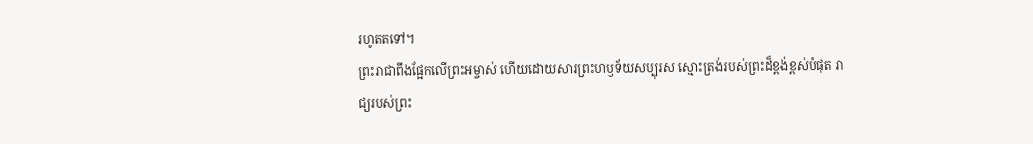រហូតតទៅ។
ព្រះរាជាពឹងផ្អែកលើព្រះអម្ចាស់ ហើយដោយសារព្រះហឫទ័យសប្បុរស ស្មោះត្រង់របស់ព្រះដ៏ខ្ពង់ខ្ពស់បំផុត រាជ្យរបស់ព្រះ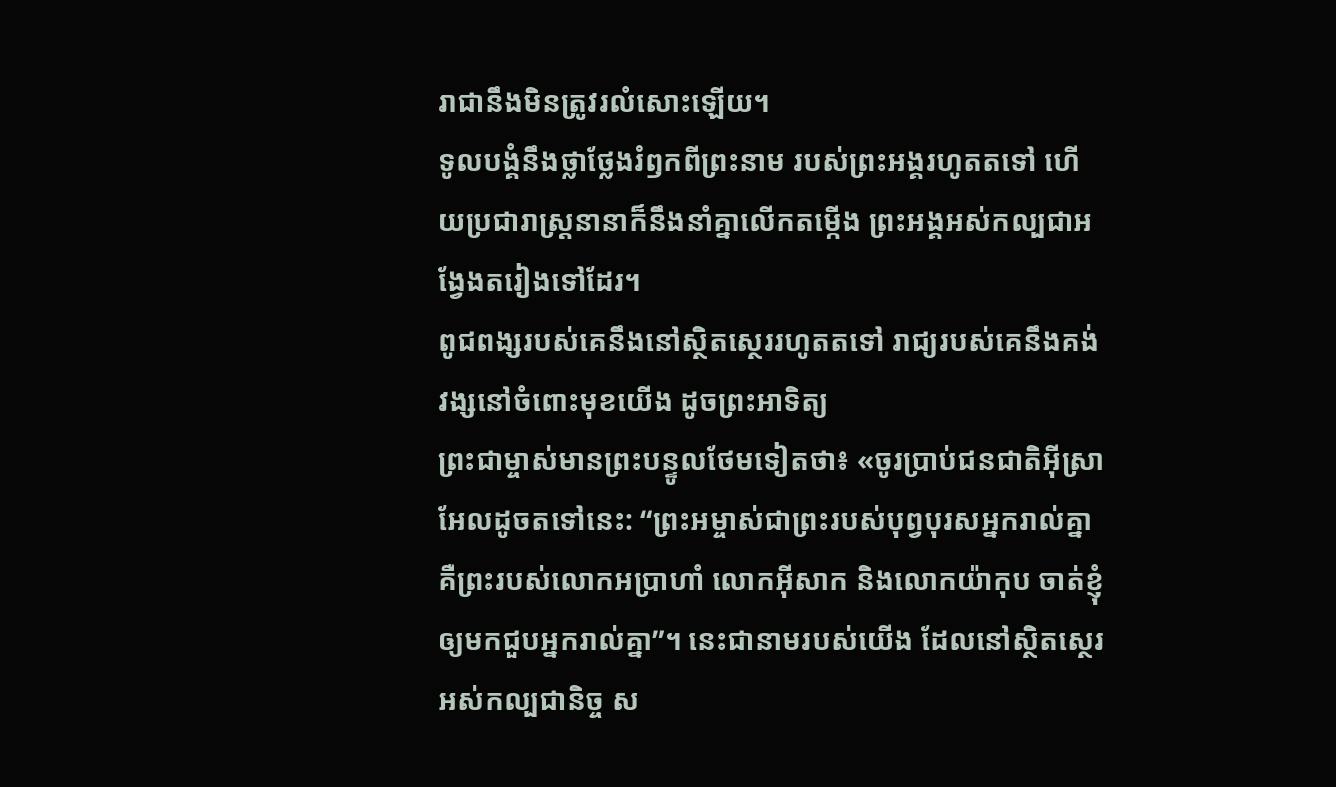រាជានឹងមិនត្រូវរលំសោះឡើយ។
ទូលបង្គំនឹងថ្លាថ្លែងរំឭកពីព្រះនាម របស់ព្រះអង្គរហូតតទៅ ហើយប្រជារាស្ត្រនានាក៏នឹងនាំគ្នាលើកតម្កើង ព្រះអង្គអស់កល្បជាអង្វែងតរៀងទៅដែរ។
ពូជពង្សរបស់គេនឹងនៅស្ថិតស្ថេររហូតតទៅ រាជ្យរបស់គេនឹងគង់វង្សនៅចំពោះមុខយើង ដូចព្រះអាទិត្យ
ព្រះជាម្ចាស់មានព្រះបន្ទូលថែមទៀតថា៖ «ចូរប្រាប់ជនជាតិអ៊ីស្រាអែលដូចតទៅនេះ: “ព្រះអម្ចាស់ជាព្រះរបស់បុព្វបុរសអ្នករាល់គ្នា គឺព្រះរបស់លោកអប្រាហាំ លោកអ៊ីសាក និងលោកយ៉ាកុប ចាត់ខ្ញុំឲ្យមកជួបអ្នករាល់គ្នា”។ នេះជានាមរបស់យើង ដែលនៅស្ថិតស្ថេរអស់កល្បជានិច្ច ស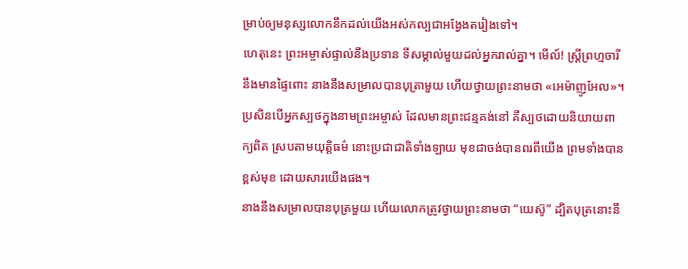ម្រាប់ឲ្យមនុស្សលោកនឹកដល់យើងអស់កល្បជាអង្វែងតរៀងទៅ។
ហេតុនេះ ព្រះអម្ចាស់ផ្ទាល់នឹងប្រទាន ទីសម្គាល់មួយដល់អ្នករាល់គ្នា។ មើល៍! ស្ត្រីព្រហ្មចារីនឹងមានផ្ទៃពោះ នាងនឹងសម្រាលបានបុត្រាមួយ ហើយថ្វាយព្រះនាមថា «អេម៉ាញូអែល»។
ប្រសិនបើអ្នកស្បថក្នុងនាមព្រះអម្ចាស់ ដែលមានព្រះជន្មគង់នៅ គឺស្បថដោយនិយាយពាក្យពិត ស្របតាមយុត្តិធម៌ នោះប្រជាជាតិទាំងឡាយ មុខជាចង់បានពរពីយើង ព្រមទាំងបានខ្ពស់មុខ ដោយសារយើងផង។
នាងនឹងសម្រាលបានបុត្រមួយ ហើយលោកត្រូវថ្វាយព្រះនាមថា “យេស៊ូ” ដ្បិតបុត្រនោះនឹ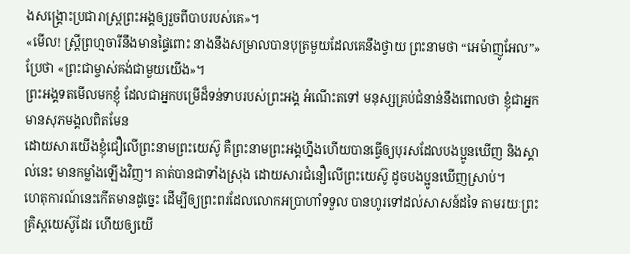ងសង្គ្រោះប្រជារាស្ត្រព្រះអង្គឲ្យរួចពីបាបរបស់គេ»។
«មើល! ស្ត្រីព្រហ្មចារីនឹងមានផ្ទៃពោះ នាងនឹងសម្រាលបានបុត្រមួយដែលគេនឹងថ្វាយ ព្រះនាមថា “អេម៉ាញូអែល”» ប្រែថា «ព្រះជាម្ចាស់គង់ជាមួយយើង»។
ព្រះអង្គទតមើលមកខ្ញុំ ដែលជាអ្នកបម្រើដ៏ទន់ទាបរបស់ព្រះអង្គ អំណើះតទៅ មនុស្សគ្រប់ជំនាន់នឹងពោលថា ខ្ញុំជាអ្នកមានសុភមង្គលពិតមែន
ដោយសារយើងខ្ញុំជឿលើព្រះនាមព្រះយេស៊ូ គឺព្រះនាមព្រះអង្គហ្នឹងហើយបានធ្វើឲ្យបុរសដែលបងប្អូនឃើញ និងស្គាល់នេះ មានកម្លាំងឡើងវិញ។ គាត់បានជាទាំងស្រុង ដោយសារជំនឿលើព្រះយេស៊ូ ដូចបងប្អូនឃើញស្រាប់។
ហេតុការណ៍នេះកើតមានដូច្នេះ ដើម្បីឲ្យព្រះពរដែលលោកអប្រាហាំទទួល បានហូរទៅដល់សាសន៍ដទៃ តាមរយៈព្រះគ្រិស្តយេស៊ូដែរ ហើយឲ្យយើ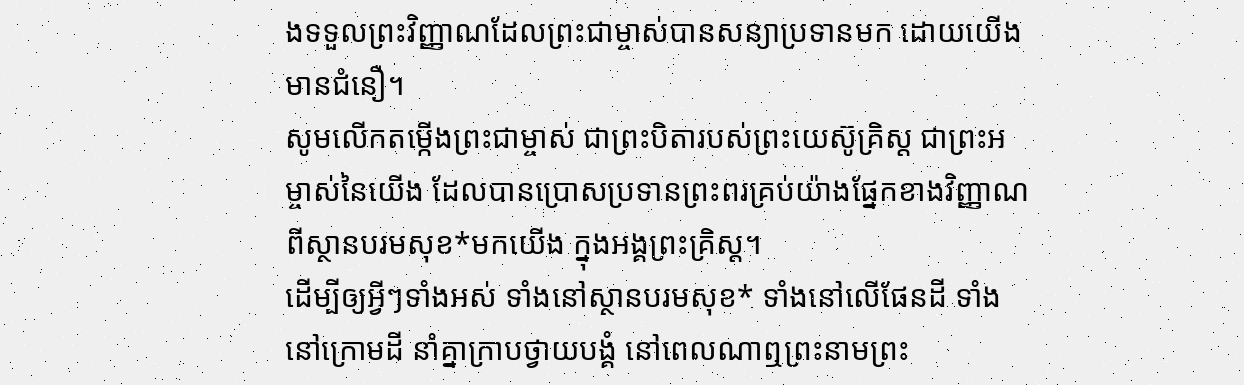ងទទួលព្រះវិញ្ញាណដែលព្រះជាម្ចាស់បានសន្យាប្រទានមក ដោយយើងមានជំនឿ។
សូមលើកតម្កើងព្រះជាម្ចាស់ ជាព្រះបិតារបស់ព្រះយេស៊ូគ្រិស្ត ជាព្រះអម្ចាស់នៃយើង ដែលបានប្រោសប្រទានព្រះពរគ្រប់យ៉ាងផ្នែកខាងវិញ្ញាណពីស្ថានបរមសុខ*មកយើង ក្នុងអង្គព្រះគ្រិស្ត។
ដើម្បីឲ្យអ្វីៗទាំងអស់ ទាំងនៅស្ថានបរមសុខ* ទាំងនៅលើផែនដី ទាំងនៅក្រោមដី នាំគ្នាក្រាបថ្វាយបង្គំ នៅពេលណាឮព្រះនាមព្រះ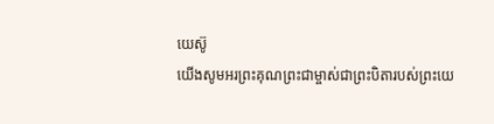យេស៊ូ
យើងសូមអរព្រះគុណព្រះជាម្ចាស់ជាព្រះបិតារបស់ព្រះយេ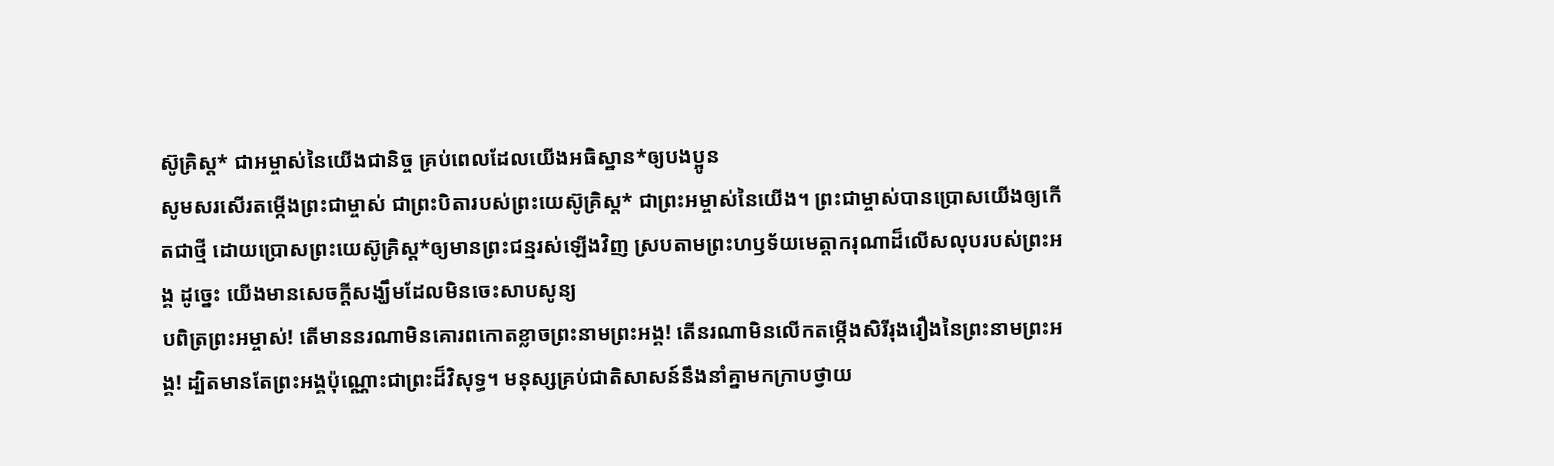ស៊ូគ្រិស្ត* ជាអម្ចាស់នៃយើងជានិច្ច គ្រប់ពេលដែលយើងអធិស្ឋាន*ឲ្យបងប្អូន
សូមសរសើរតម្កើងព្រះជាម្ចាស់ ជាព្រះបិតារបស់ព្រះយេស៊ូគ្រិស្ត* ជាព្រះអម្ចាស់នៃយើង។ ព្រះជាម្ចាស់បានប្រោសយើងឲ្យកើតជាថ្មី ដោយប្រោសព្រះយេស៊ូគ្រិស្ត*ឲ្យមានព្រះជន្មរស់ឡើងវិញ ស្របតាមព្រះហឫទ័យមេត្តាករុណាដ៏លើសលុបរបស់ព្រះអង្គ ដូច្នេះ យើងមានសេចក្ដីសង្ឃឹមដែលមិនចេះសាបសូន្យ
បពិត្រព្រះអម្ចាស់! តើមាននរណាមិនគោរពកោតខ្លាចព្រះនាមព្រះអង្គ! តើនរណាមិនលើកតម្កើងសិរីរុងរឿងនៃព្រះនាមព្រះអង្គ! ដ្បិតមានតែព្រះអង្គប៉ុណ្ណោះជាព្រះដ៏វិសុទ្ធ។ មនុស្សគ្រប់ជាតិសាសន៍នឹងនាំគ្នាមកក្រាបថ្វាយ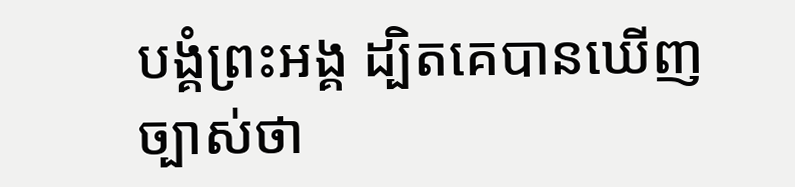បង្គំព្រះអង្គ ដ្បិតគេបានឃើញច្បាស់ថា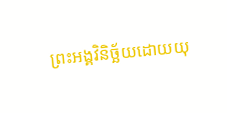ព្រះអង្គវិនិច្ឆ័យដោយយុ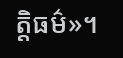ត្តិធម៌»។